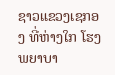ຊາວແຂວງເຊກອງ ທີ່ຫ່າງໃກ ໂຮງພຍາບາ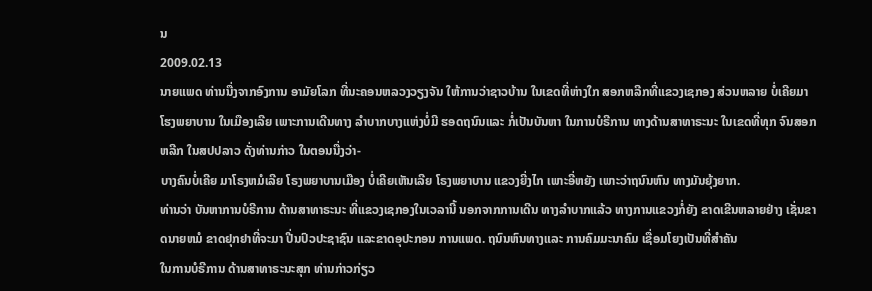ນ
2009.02.13
ນາຍແພດ ທ່ານນື່ງຈາກອົງການ ອາມັຍໂລກ ທີ່ນະຄອນຫລວງວຽງຈັນ ໃຫ້ການວ່າຊາວບ້ານ ໃນເຂດທີ່ຫ່າງໃກ ສອກຫລີກທີ່ແຂວງເຊກອງ ສ່ວນຫລາຍ ບໍ່ເຄີຍມາໂຮງພຍາບານ ໃນເມືອງເລີຍ ເພາະການເດີນທາງ ລຳບາກບາງແຫ່ງບໍ່ມີ ຮອດຖນົນແລະ ກໍ່ເປັນບັນຫາ ໃນການບໍຣີການ ທາງດ້ານສາທາຣະນະ ໃນເຂດທີ່ທຸກ ຈົນສອກຫລີກ ໃນສປປລາວ ດັ່ງທ່ານກ່າວ ໃນຕອນນື່ງວ່າ-
ບາງຄົນບໍ່ເຄີຍ ມາໂຣງຫມໍເລີຍ ໂຣງພຍາບານເມືອງ ບໍ່ເຄີຍເຫັນເລີຍ ໂຣງພຍາບານ ແຂວງຍີ່ງໄກ ເພາະອີ່ຫຍັງ ເພາະວ່າຖນົນຫົນ ທາງມັນຍຸ້ງຍາກ.
ທ່ານວ່າ ບັນຫາການບໍຣີການ ດ້ານສາທາຣະນະ ທີ່ແຂວງເຊກອງໃນເວລານີ້ ນອກຈາກການເດີນ ທາງລຳບາກແລ້ວ ທາງການແຂວງກໍ່ຍັງ ຂາດເຂີນຫລາຍຢ່າງ ເຊັ່ນຂາດນາຍຫມໍ ຂາດຢຸກຢາທີ່ຈະມາ ປີ່ນປົວປະຊາຊົນ ແລະຂາດອຸປະກອນ ການແພດ. ຖນົນຫົນທາງແລະ ການຄົມມະນາຄົມ ເຊື່ອມໂຍງເປັນທີ່ສຳຄັນ
ໃນການບໍຣີການ ດ້ານສາທາຣະນະສຸກ ທ່ານກ່າວກ່ຽວ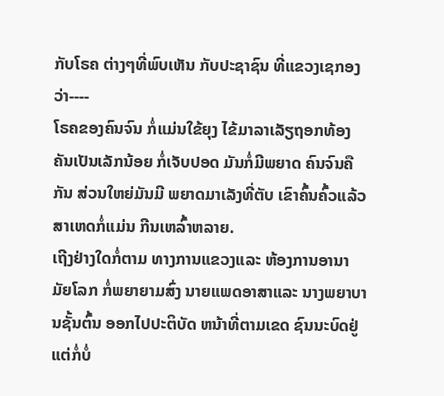ກັບໂຣຄ ຕ່າງໆທີ່ພົບເຫັນ ກັບປະຊາຊົນ ທີ່ແຂວງເຊກອງວ່າ----
ໂຣຄຂອງຄົນຈົນ ກໍ່ແມ່ນໃຂ້ຍຸງ ໄຂ້ມາລາເລັຽຖອກທ້ອງ ຄັນເປັນເລັກນ້ອຍ ກໍ່ເຈັບປອດ ມັນກໍ່ມີພຍາດ ຄົນຈົນຄືກັນ ສ່ວນໃຫຍ່ມັນມີ ພຍາດມາເລັງທີ່ຕັບ ເຂົາຄົ້ນຄົ້ວແລ້ວ ສາເຫດກໍ່ແມ່ນ ກີນເຫລົ້າຫລາຍ.
ເຖີງຢ່າງໃດກໍ່ຕາມ ທາງການແຂວງແລະ ຫ້ອງການອານາມັຍໂລກ ກໍ່ພຍາຍາມສົ່ງ ນາຍແພດອາສາແລະ ນາງພຍາບານຊັ້ນຕົ້ນ ອອກໄປປະຕິບັດ ຫນ້າທີ່ຕາມເຂດ ຊົນນະບົດຢູ່ ແຕ່ກໍ່ບໍ່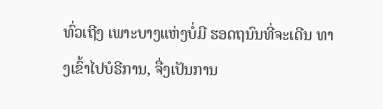ທົ່ວເຖີງ ເພາະບາງແຫ່ງບໍ່ມີ ຮອດຖນົນທີ່ຈະເດີນ ທາງເຂົ້າໄປບໍຣີການ, ຈື່ງເປັນການ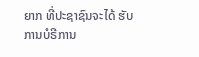ຍາກ ທີ່ປະຊາຊົນຈະໄດ້ ຮັບການບໍຣີການ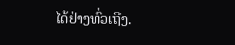ໄດ້ຢ່າງທົ່ວເຖີງ.